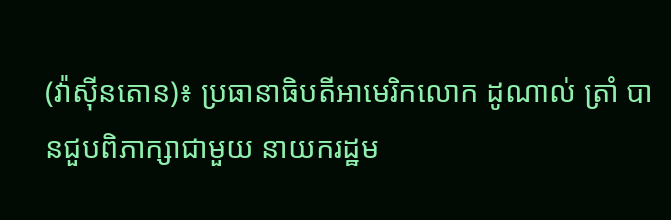(វ៉ាស៊ីនតោន)៖ ប្រធានាធិបតីអាមេរិកលោក ដូណាល់ ត្រាំ បានជួបពិភាក្សាជាមួយ នាយករដ្ឋម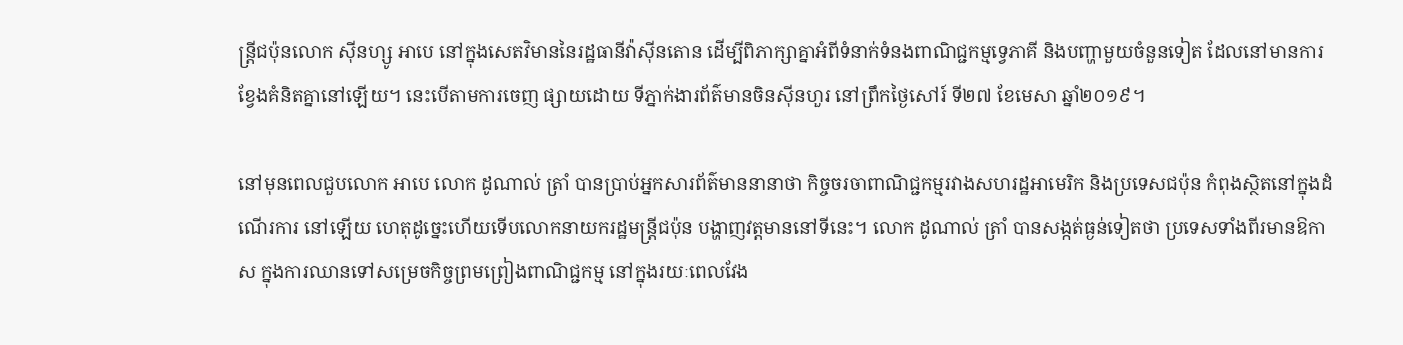ន្ត្រីជប៉ុនលោក ស៊ីនហ្សូ អាបេ នៅក្នុងសេតវិមាននៃរដ្ឋធានីវ៉ាស៊ីនតោន ដើម្បីពិភាក្សាគ្នាអំពីទំនាក់ទំនងពាណិជ្ជកម្មទ្វេភាគី និងបញ្ហាមួយចំនួនទៀត ដែលនៅមានការខ្វែងគំនិតគ្នានៅឡើយ។ នេះបើតាមការចេញ ផ្សាយដោយ ទីភ្នាក់ងារព័ត៌មានចិនស៊ីនហួរ នៅព្រឹកថ្ងៃសៅរ៍ ទី២៧ ខែមេសា ឆ្នាំ២០១៩។

នៅមុនពេលជួបលោក អាបេ លោក ដូណាល់ ត្រាំ បានប្រាប់អ្នកសារព័ត៌មាននានាថា កិច្ចចរចាពាណិជ្ជកម្មរវាងសហរដ្ឋអាមេរិក និងប្រទេសជប៉ុន កំពុងស្ថិតនៅក្នុងដំណើរការ នៅឡើយ ហេតុដូច្នេះហើយទើបលោកនាយករដ្ឋមន្ត្រីជប៉ុន បង្ហាញវត្តមាននៅទីនេះ។ លោក ដូណាល់ ត្រាំ បានសង្កត់ធ្ងន់ទៀតថា ប្រទេសទាំងពីរមានឱកាស ក្នុងការឈានទៅសម្រេចកិច្ចព្រមព្រៀងពាណិជ្ជកម្ម នៅក្នុងរយៈពេលវែង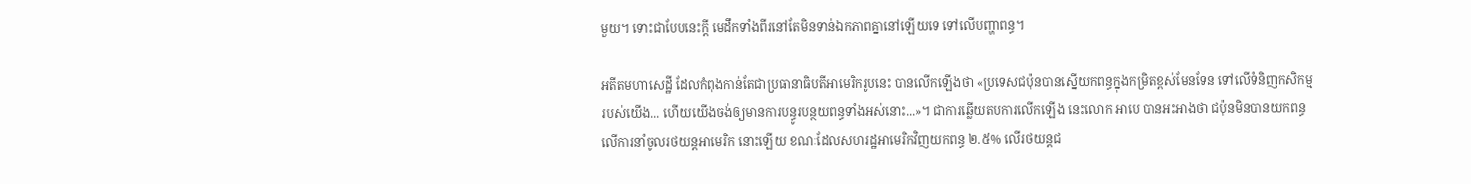មួយ។ ទោះជាបែបនេះក្តី មេដឹកទាំងពីរនៅតែមិនទាន់ឯកភាពគ្នានៅឡើយទេ ទៅលើបញ្ហាពន្ធ។

អតីតមហាសេដ្ឋី ដែលកំពុងកាន់តែជាប្រធានាធិបតីអាមេរិករូបនេះ បានលើកឡើងថា «ប្រទេសជប៉ុនបានស្នើយកពន្ធក្នុងកម្រិតខ្ពស់មែនទែន ទៅលើទំនិញកសិកម្មរបស់យើង... ហើយយើងចង់ឲ្យមានការបន្ធូរបន្ថយពន្ធទាំងអស់នោះ...»។ ជាការឆ្លើយតបការលើកឡើង នេះលោក អាបេ បានអះអាងថា ជប៉ុនមិនបានយកពន្ធលើការនាំចូលរថយន្តអាមេរិក នោះឡើយ ខណៈដែលសហរដ្ឋអាមេរិកវិញយកពន្ធ ២.៥% លើរថយន្តជ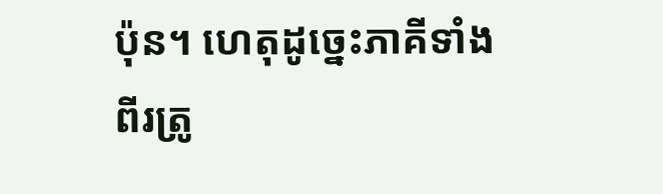ប៉ុន។ ហេតុដូច្នេះភាគីទាំងពីរត្រូ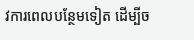វការពេលបន្ថែមទៀត ដើម្បីច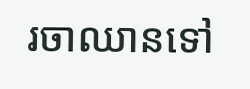រចាឈានទៅ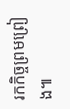រកកិច្ចព្រមព្រៀង៕